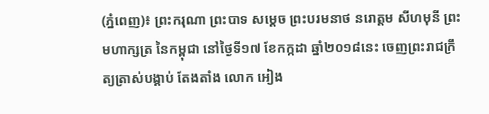(ភ្នំពេញ)៖ ព្រះករុណា ព្រះបាទ សម្ដេច ព្រះបរមនាថ នរោត្តម សីហមុនី ព្រះមហាក្សត្រ នៃកម្ពុជា នៅថ្ងៃទី១៧ ខែកក្កដា ឆ្នាំ២០១៨នេះ ចេញព្រះរាជក្រឹត្យត្រាស់បង្គាប់ តែងតាំង លោក អៀង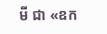មី ជា «ឧក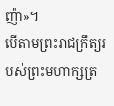ញ៉ា»។
បើតាមព្រះរាជក្រឹត្យរបស់ព្រះមហាក្សត្រ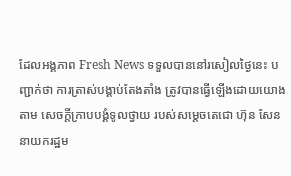ដែលអង្គភាព Fresh News ទទួលបាននៅរសៀលថ្ងៃនេះ បញ្ជាក់ថា ការត្រាស់បង្គាប់តែងតាំង ត្រូវបានធ្វើឡើងដោយយោងតាម សេចក្ដីក្រាបបង្គំទូលថ្វាយ របស់សម្ដេចតេជោ ហ៊ុន សែន នាយករដ្ឋម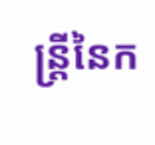ន្ដ្រីនៃក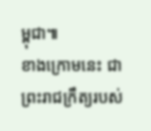ម្ពុជា៕
ខាងក្រោមនេះ ជាព្រះរាជក្រឹត្យរបស់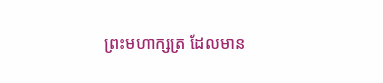ព្រះមហាក្សត្រ ដែលមាន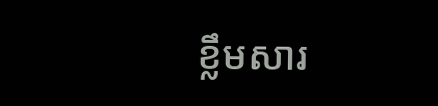ខ្លឹមសារ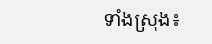ទាំងស្រុង៖